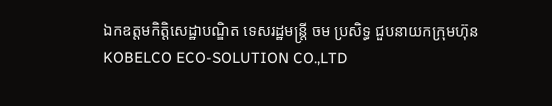ឯកឧត្តមកិត្តិសេដ្ឋាបណ្ឌិត ទេសរដ្ឋមន្រ្តី ចម ប្រសិទ្ធ ជួបនាយកក្រុមហ៊ុន KOBELCO ECO-SOLUTION CO.,LTD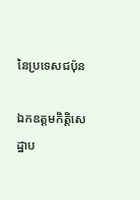នៃប្រទេសជប៉ុន

ឯកឧត្តមកិត្តិសេដ្ឋាប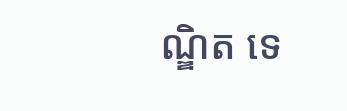ណ្ឌិត ទេ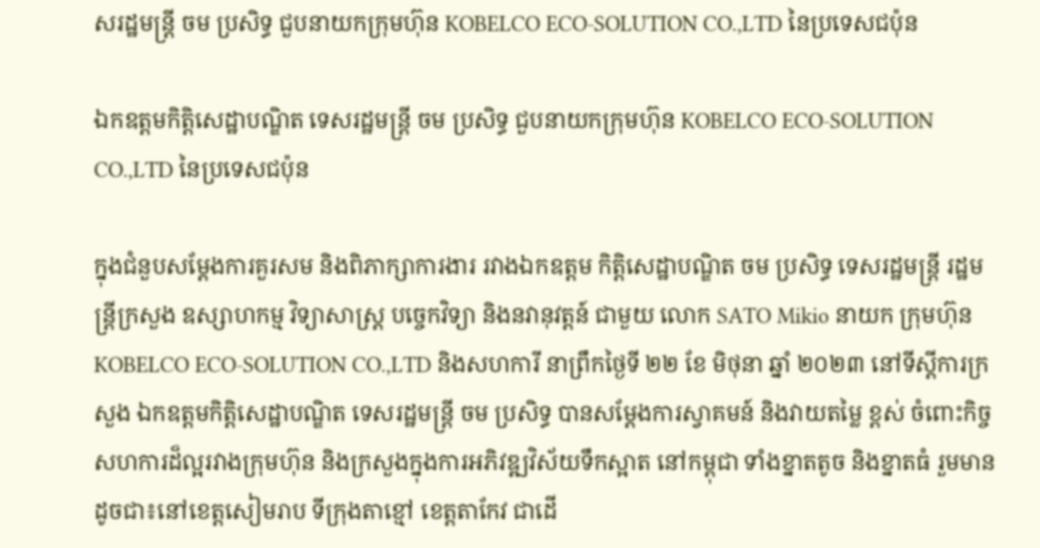សរដ្ឋមន្រ្តី ចម ប្រសិទ្ធ ជួបនាយកក្រុមហ៊ុន KOBELCO ECO-SOLUTION CO.,LTD នៃប្រទេសជប៉ុន

ឯកឧត្តមកិត្តិសេដ្ឋាបណ្ឌិត ទេសរដ្ឋមន្រ្តី ចម ប្រសិទ្ធ ជួបនាយកក្រុមហ៊ុន KOBELCO ECO-SOLUTION CO.,LTD នៃប្រទេសជប៉ុន

ក្នុងជំនួបសម្តែងការគួរសម និងពិភាក្សាការងារ រវាងឯកឧត្តម កិត្តិសេដ្ឋាបណ្ឌិត ចម ប្រសិទ្ធ ទេសរដ្ឋមន្រ្តី រដ្ឋមន្រ្តីក្រសួង ឧស្សាហកម្ម វិទ្យាសាស្ត្រ បច្ចេកវិទ្យា និងនវានុវត្តន៍ ជាមួយ លោក SATO Mikio នាយក ក្រុមហ៊ុន KOBELCO ECO-SOLUTION CO.,LTD និងសហការី នាព្រឹកថ្ងៃទី ២២ ខែ មិថុនា ឆ្នាំ ២០២៣ នៅទីស្តីការក្រសួង ឯកឧត្តមកិត្តិសេដ្ឋាបណ្ឌិត ទេសរដ្ឋមន្រ្តី ចម ប្រសិទ្ធ បានសម្តែងការស្វាគមន៍ និងវាយតម្លៃ ខ្ពស់ ចំពោះកិច្ចសហការដ៏ល្អរវាងក្រុមហ៊ុន និងក្រសួងក្នុងការអភិវឌ្ឍវិស័យទឹកស្អាត នៅកម្ពុជា ទាំងខ្នាតតូច និងខ្នាតធំ រួមមានដូចជា៖នៅខេត្តសៀមរាប ទីក្រុងតាខ្មៅ ខេត្តតាកែវ ជាដេី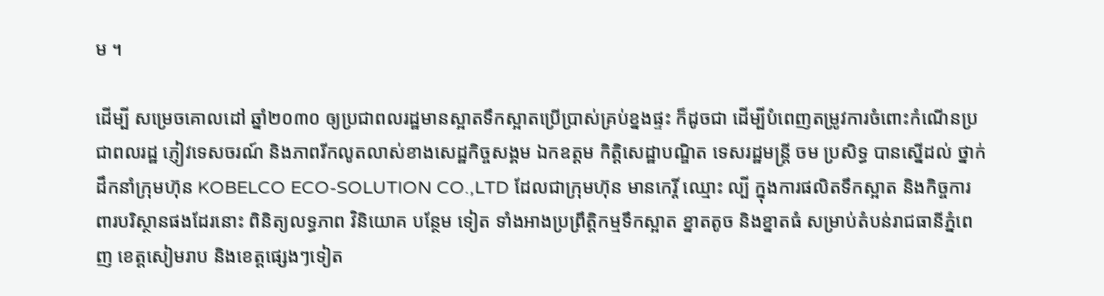ម ។

ដេីម្បី សម្រេចគោលដៅ ឆ្នាំ២០៣០ ឲ្យប្រជាពលរដ្ឋមានស្អាតទឹកស្អាតប្រេីប្រាស់គ្រប់ខ្នងផ្ទះ ក៏ដូចជា ដេីម្បីបំពេញតម្រូវការចំពោះកំណេីនប្រជាពលរដ្ឋ ភ្ញៀវទេសចរណ៍ និងភាពរីកលូតលាស់ខាងសេដ្ឋកិច្ចសង្គម ឯកឧត្ដម កិត្តិសេដ្ឋាបណ្ឌិត ទេសរដ្ឋមន្រ្តី ចម ប្រសិទ្ធ បានស្នេីដល់ ថ្នាក់ដឹកនាំក្រុមហ៊ុន KOBELCO ECO-SOLUTION CO.,LTD ដែលជាក្រុមហ៊ុន មានកេរ្តិ៍ ឈ្មោះ ល្បី ក្នុងការផលិតទឹកស្អាត និងកិច្ចការពារបរិស្ថានផងដែរនោះ ពិនិត្យលទ្ធភាព វិនិយោគ បន្ថែម ទៀត ទាំងអាងប្រព្រឹត្តិកម្មទឹកស្អាត ខ្នាតតូច និងខ្នាតធំ សម្រាប់តំបន់រាជធានីភ្នំពេញ ខេត្តសៀមរាប និងខេត្តផ្សេងៗទៀត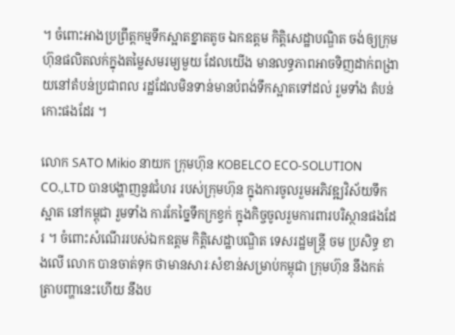។ ចំពោះអាងប្រព្រឹត្តកម្មទឹកស្អាតខ្នាតតូច ឯកឧត្ដម កិត្តិសេដ្ឋាបណ្ឌិត ចង់ឲ្យក្រុម ហ៊ុនផលិតលក់ក្នុងតម្លៃសមរម្យមួយ ដែលយេីង មានលទ្ធភាពអាចទិញដាក់ពង្រាយនៅតំបន់ប្រជាពល រដ្ឋដែលមិនទាន់មានបំពង់ទឹកស្អាតទៅដល់ រួមទាំង តំបន់កោះផងដែរ ។

លោក SATO Mikio នាយក ក្រុមហ៊ុន KOBELCO ECO-SOLUTION CO.,LTD បានបង្ហាញនូវជំហរ របស់ក្រុមហ៊ុន ក្នុងការចូលរួមអភិវឌ្ឍវិស័យទឹក ស្អាត នៅកម្ពុជា រួមទាំង ការកែច្នៃទឹកក្រខ្វក់ ក្នុងកិច្ចចូលរួមការពារបរិស្ថានផងដែរ ។ ចំពោះសំណេីររបស់ឯកឧត្តម កិត្តិសេដ្ឋាបណ្ឌិត ទេសរដ្ឋមន្រ្តី ចម ប្រសិទ្ធ ខាងលើ លោក បានចាត់ទុក ថាមានសារៈសំខាន់សម្រាប់កម្ពុជា ក្រុមហ៊ុន នឹងកត់ត្រាបញ្ហានេះហេីយ នឹងប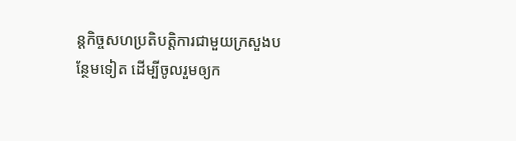ន្តកិច្ចសហប្រតិបត្តិការជាមួយក្រសួងបន្ថែមទៀត ដេីម្បីចូលរួមឲ្យក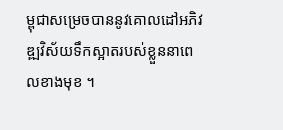ម្ពុជាសម្រេចបាននូវគោលដៅអភិវឌ្ឍវិស័យទឹកស្អាតរបស់ខ្លួននាពេលខាងមុខ ។